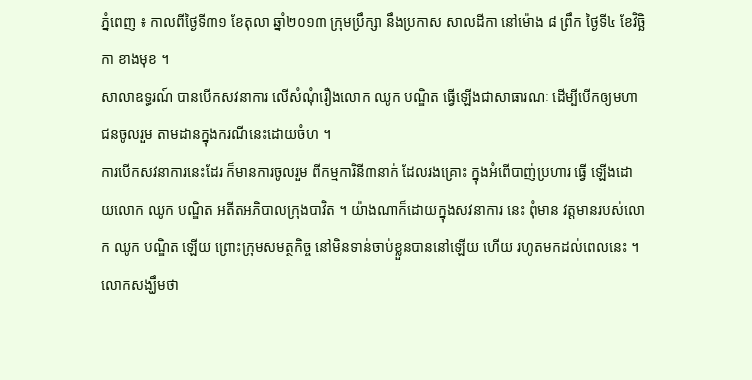ភ្នំពេញ ៖ កាលពីថ្ងៃទី៣១ ខែតុលា ឆ្នាំ២០១៣ ក្រុមប្រឹក្សា នឹងប្រកាស សាលដីកា នៅម៉ោង ៨ ព្រឹក ថ្ងៃទី៤ ខែវិច្ឆិកា ខាងមុខ ។
សាលាឧទ្ធរណ៍ បានបើកសវនាការ លើសំណុំរឿងលោក ឈូក បណ្ឌិត ធ្វើឡើងជាសាធារណៈ ដើម្បីបើកឲ្យមហាជនចូលរួម តាមដានក្នុងករណីនេះដោយចំហ ។
ការបើកសវនាការនេះដែរ ក៏មានការចូលរួម ពីកម្មការិនី៣នាក់ ដែលរងគ្រោះ ក្នុងអំពើបាញ់ប្រហារ ធ្វើ ឡើងដោយលោក ឈូក បណ្ឌិត អតីតអភិបាលក្រុងបាវិត ។ យ៉ាងណាក៏ដោយក្នុងសវនាការ នេះ ពុំមាន វត្តមានរបស់លោក ឈូក បណ្ឌិត ឡើយ ព្រោះក្រុមសមត្ថកិច្ច នៅមិនទាន់ចាប់ខ្លួនបាននៅឡើយ ហើយ រហូតមកដល់ពេលនេះ ។ លោកសង្ឃឹមថា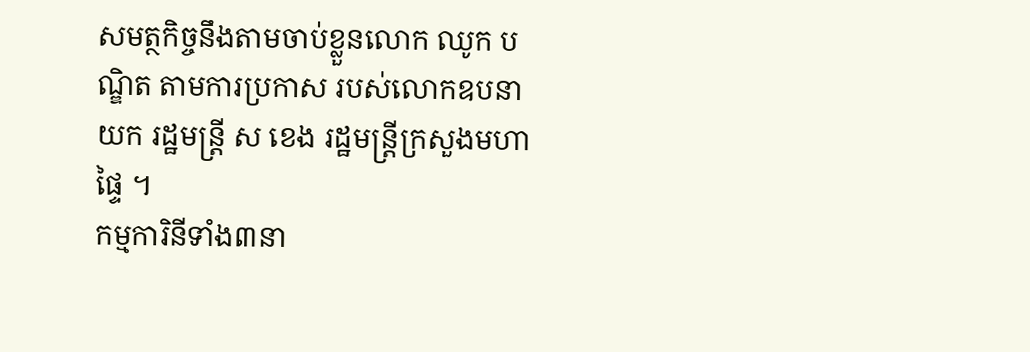សមត្ថកិច្ចនឹងតាមចាប់ខ្លួនលោក ឈូក បណ្ឌិត តាមការប្រកាស របស់លោកឧបនាយក រដ្ឋមន្ត្រី ស ខេង រដ្ឋមន្ត្រីក្រសួងមហាផ្ទៃ ។
កម្មការិនីទាំង៣នា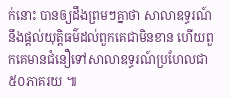ក់នោះ បានឲ្យដឹងព្រមៗគ្នាថា សាលាឧទ្ធរណ៍នឹងផ្តល់យុត្តិធម៌ដល់ពួកគេជាមិនខាន ហើយពួកគេមានជំនឿទៅសាលាឧទ្ធរណ៍ប្រហែលជា៥០ភាគរយ ៕